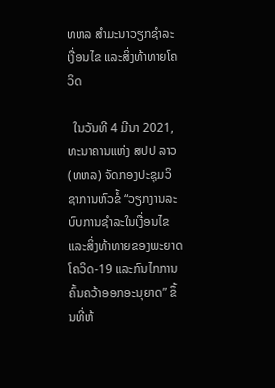ທຫລ ສຳມະນາວຽກຊຳລະເງື່ອນໄຂ ແລະສິ່ງທ້າທາຍໂຄວິດ

  ໃນວັນທີ 4 ມີນາ 2021, ທະນາຄານແຫ່ງ ສປປ ລາວ (ທຫລ) ຈັດກອງປະຊຸມວິຊາການຫົວຂໍ້ “ວຽກງານລະບົບການຊຳລະໃນເງື່ອນໄຂ ແລະສິ່ງທ້າທາຍຂອງພະຍາດໂຄວິດ-19 ແລະກົນໄກການຄົ້ນຄວ້າອອກອະນຸຍາດ” ຂຶ້ນທີ່ຫ້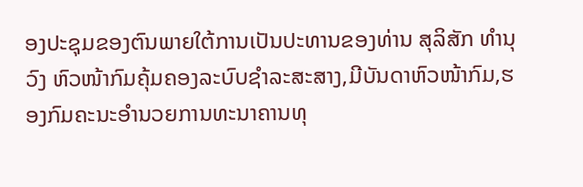ອງປະຊຸມຂອງຕົນພາຍໃຕ້ການເປັນປະທານຂອງທ່ານ ສຸລິສັກ ທຳນຸວົງ ຫົວໜ້າກົມຄຸ້ມຄອງລະບົບຊຳລະສະສາງ,ມີບັນດາຫົວໜ້າກົມ,ຮອງກົມຄະນະອຳນວຍການທະນາຄານທຸ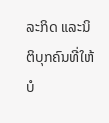ລະກິດ ແລະນິຕິບຸກຄົນທີ່ໃຫ້ບໍ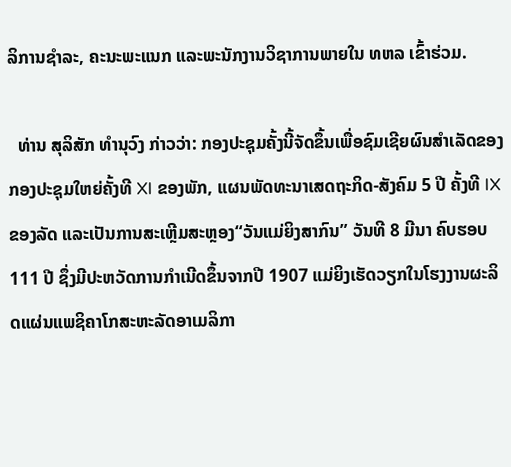ລິການຊຳລະ, ຄະນະພະແນກ ແລະພະນັກງານວິຊາການພາຍໃນ ທຫລ ເຂົ້າຮ່ວມ.

  ທ່ານ ສຸລິສັກ ທຳນຸວົງ ກ່າວວ່າ: ກອງປະຊຸມຄັ້ງນີ້ຈັດຂຶ້ນເພື່ອຊົມເຊີຍຜົນສຳເລັດຂອງກອງປະຊຸມໃຫຍ່ຄັ້ງທີ XI ຂອງພັກ, ແຜນພັດທະນາເສດຖະກິດ-ສັງຄົມ 5 ປີ ຄັ້ງທີ IX ຂອງລັດ ແລະເປັນການສະເຫຼີມສະຫຼອງ“ວັນແມ່ຍິງສາກົນ” ວັນທີ 8 ມີນາ ຄົບຮອບ 111 ປີ ຊຶ່ງມີປະຫວັດການກຳເນີດຂຶ້ນຈາກປີ 1907 ແມ່ຍິງເຮັດວຽກໃນໂຮງງານຜະລິດແຜ່ນແພຊິຄາໂກສະຫະລັດອາເມລິກາ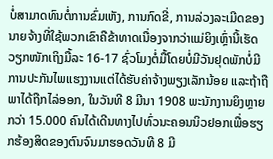ບໍ່ສາມາດທົນຕໍ່ການຂົ່ມເຫັງ, ການກົດຂີ່, ການລ່ວງລະເມີດຂອງນາຍຈ້າງທີ່ໃຊ້ພວກເຂົາຄືຂ້າທາດເນື່ອງຈາກວ່າແມ່ຍິງເຫຼົ່ານີ້ເຮັດວຽກໜັກເຖິງມື້ລະ 16-17 ຊົ່ວໂມງຕໍ່ມື້ໂດຍບໍ່ມີວັນຢຸດພັກບໍ່ມີການປະກັນໄພແຮງງານແຕ່ໄດ້ຮັບຄ່າຈ້າງພຽງເລັກນ້ອຍ ແລະຖ້າຖືພາໄດ້ຖືກໄລ່ອອກ, ໃນວັນທີ 8 ມີນາ 1908 ພະນັກງານຍິງຫຼາຍກວ່າ 15.000 ຄົນໄດ້ເດີນທາງໄປທົ່ວນະຄອນນິວຢອກເພື່ອຮຽກຮ້ອງສິດຂອງຕົນຈົນມາຮອດວັນທີ 8 ມີ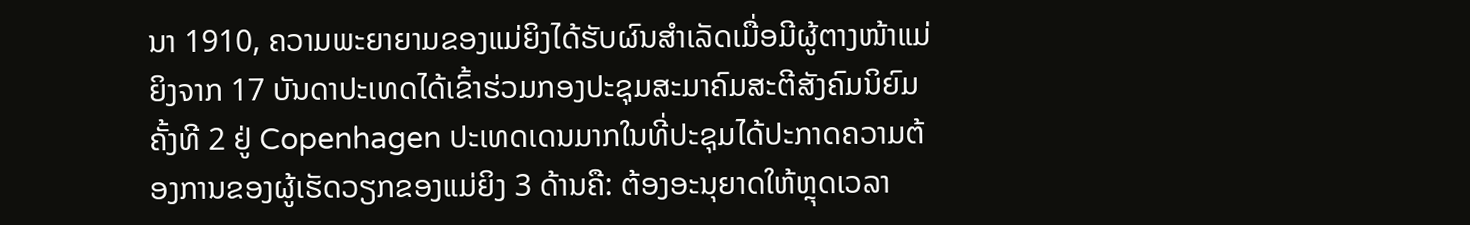ນາ 1910, ຄວາມພະຍາຍາມຂອງແມ່ຍິງໄດ້ຮັບຜົນສໍາເລັດເມື່ອມີຜູ້ຕາງໜ້າແມ່ຍິງຈາກ 17 ບັນດາປະເທດໄດ້ເຂົ້າຮ່ວມກອງປະຊຸມສະມາຄົມສະຕີສັງຄົມນິຍົມຄັ້ງທີ 2 ຢູ່ Copenhagen ປະເທດເດນມາກໃນທີ່ປະຊຸມໄດ້ປະກາດຄວາມຕ້ອງການຂອງຜູ້ເຮັດວຽກຂອງແມ່ຍິງ 3 ດ້ານຄື: ຕ້ອງອະນຸຍາດໃຫ້ຫຼຸດເວລາ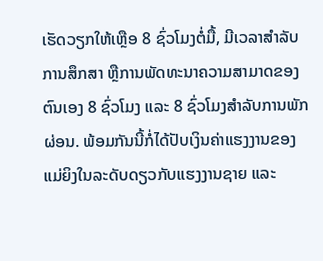ເຮັດວຽກໃຫ້ເຫຼືອ 8 ຊົ່ວໂມງຕໍ່ມື້, ມີເວລາສຳລັບການສຶກສາ ຫຼືການພັດທະນາຄວາມສາມາດຂອງຕົນເອງ 8 ຊົ່ວໂມງ ແລະ 8 ຊົ່ວໂມງສໍາລັບການພັກຜ່ອນ. ພ້ອມກັນນີ້ກໍ່ໄດ້ປັບເງິນຄ່າແຮງງານຂອງແມ່ຍິງໃນລະດັບດຽວກັບແຮງງານຊາຍ ແລະ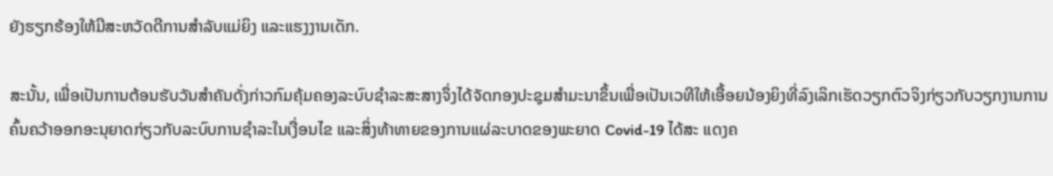ຍັງຮຽກຮ້ອງໃຫ້ມີສະຫວັດດີການສໍາລັບແມ່ຍິງ ແລະແຮງງານເດັກ.

ສະນັ້ນ, ເພື່ອເປັນການຕ້ອນຮັບວັນສຳຄັນດັ່ງກ່າວກົມຄຸ້ມຄອງລະບົບຊຳລະສະສາງຈຶ່ງໄດ້ຈັດກອງປະຊຸມສຳມະນາຂຶ້ນເພື່ອເປັນເວທີໃຫ້ເອື້ອຍນ້ອງຍິງທີ່ລົງເລິກເຮັດວຽກຕົວຈິງກ່ຽວກັບວຽກງານການຄົ້ນຄວ້າອອກອະນຸຍາດກ່ຽວກັບລະບົບການຊຳລະໃນເງື່ອນໄຂ ແລະສິ່ງທ້າທາຍຂອງການແຜ່ລະບາດຂອງພະຍາດ Covid-19 ໄດ້ສະ ແດງຄ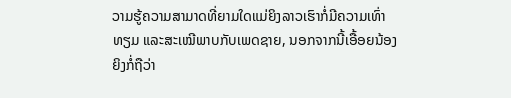ວາມຮູ້ຄວາມສາມາດທີ່ຍາມໃດແມ່ຍິງລາວເຮົາກໍ່ມີຄວາມເທົ່າທຽມ ແລະສະເໝີພາບກັບເພດຊາຍ, ນອກຈາກນີ້ເອື້ອຍນ້ອງຍິງກໍ່ຖືວ່າ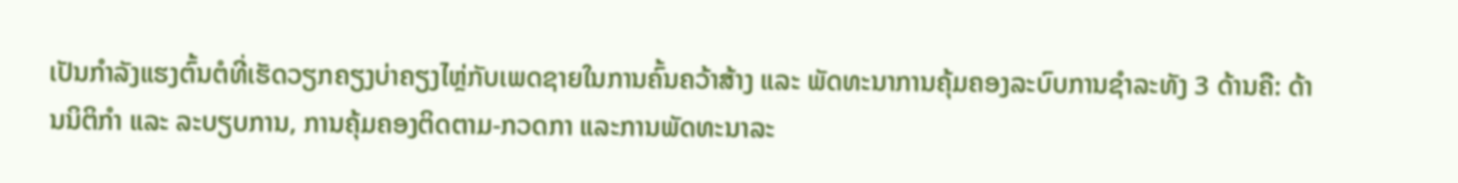ເປັນກຳລັງແຮງຕົ້ນຕໍທີ່ເຮັດວຽກຄຽງບ່າຄຽງໄຫຼ່ກັບເພດຊາຍໃນການຄົ້ນຄວ້າສ້າງ ແລະ ພັດທະນາການຄຸ້ມຄອງລະບົບການຊຳລະທັງ 3 ດ້ານຄື: ດ້ານນິຕິກຳ ແລະ ລະບຽບການ, ການຄຸ້ມຄອງຕິດຕາມ-ກວດກາ ແລະການພັດທະນາລະ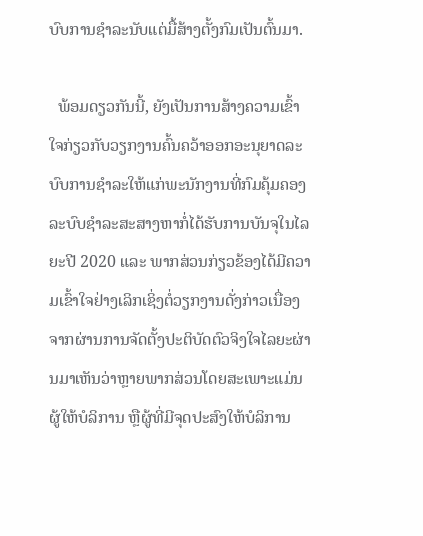ບົບການຊຳລະນັບແຕ່ມື້ສ້າງຕັ້ງກົມເປັນຕົ້ນມາ.

  ພ້ອມດຽວກັນນີ້, ຍັງເປັນການສ້າງຄວາມເຂົ້າໃຈກ່ຽວກັບວຽກງານຄົ້ນຄວ້າອອກອະນຸຍາດລະບົບການຊຳລະໃຫ້ແກ່ພະນັກງານທີ່ກົມຄຸ້ມຄອງລະບົບຊຳລະສະສາງຫາກໍ່ໄດ້ຮັບການບັນຈຸໃນໄລຍະປີ 2020 ແລະ ພາກສ່ວນກ່ຽວຂ້ອງໄດ້ມີຄວາມເຂົ້າໃຈຢ່າງເລິກເຊິ່ງຕໍ່ວຽກງານດັ່ງກ່າວເນື່ອງຈາກຜ່ານການຈັດຕັ້ງປະຕິບັດຕົວຈິງໃຈໄລຍະຜ່ານມາເຫັນວ່າຫຼາຍພາກສ່ວນໂດຍສະເພາະແມ່ນຜູ້ໃຫ້ບໍລິການ ຫຼືຜູ້ທີ່ມີຈຸດປະສົງໃຫ້ບໍລິການ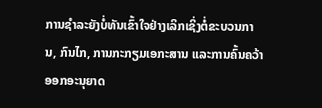ການຊຳລະຍັງບໍ່ທັນເຂົ້າໃຈຢ່າງເລິກເຊິ່ງຕໍ່ຂະບວນການ, ກົນໄກ, ການກະກຽມເອກະສານ ແລະການຄົ້ນຄວ້າອອກອະນຸຍາດ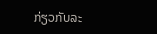ກ່ຽວກັບລະ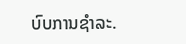ບົບການຊຳລະ.